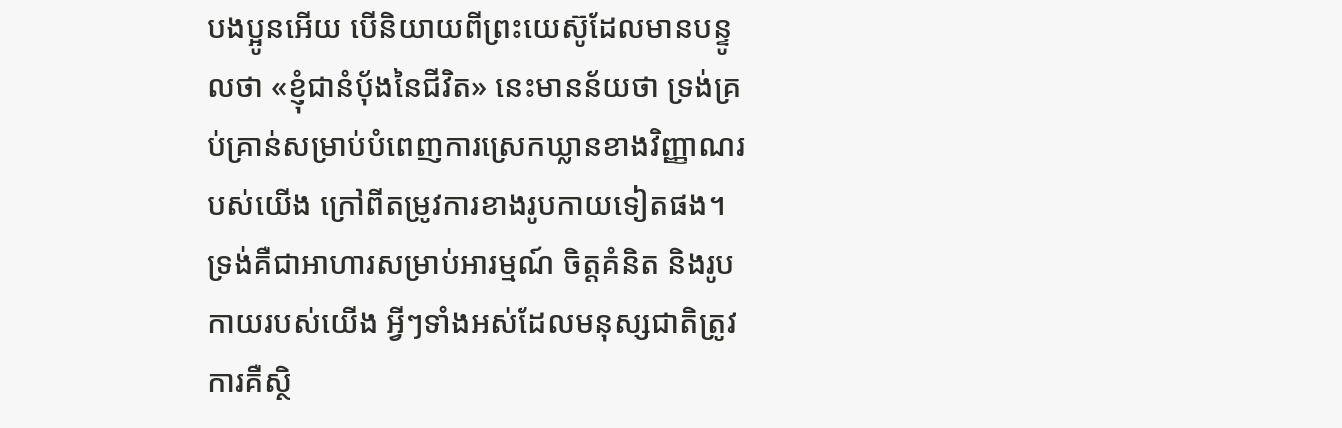បងប្អូនអើយ បើនិយាយពីព្រះយេស៊ូដែលមានបន្ទូលថា «ខ្ញុំជានំបុ័ងនៃជីវិត» នេះមានន័យថា ទ្រង់គ្រប់គ្រាន់សម្រាប់បំពេញការស្រេកឃ្លានខាងវិញ្ញាណរបស់យើង ក្រៅពីតម្រូវការខាងរូបកាយទៀតផង។ ទ្រង់គឺជាអាហារសម្រាប់អារម្មណ៍ ចិត្តគំនិត និងរូបកាយរបស់យើង អ្វីៗទាំងអស់ដែលមនុស្សជាតិត្រូវការគឺស្ថិ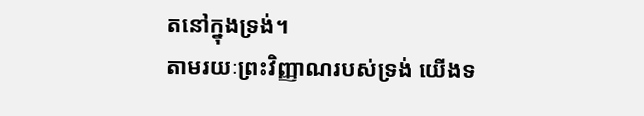តនៅក្នុងទ្រង់។
តាមរយៈព្រះវិញ្ញាណរបស់ទ្រង់ យើងទ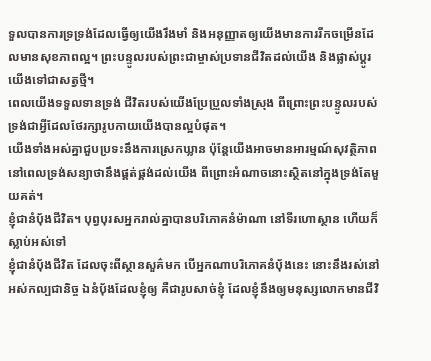ទួលបានការទ្រទ្រង់ដែលធ្វើឲ្យយើងរឹងមាំ និងអនុញ្ញាតឲ្យយើងមានការរីកចម្រើនដែលមានសុខភាពល្អ។ ព្រះបន្ទូលរបស់ព្រះជាម្ចាស់ប្រទានជីវិតដល់យើង និងផ្លាស់ប្តូរយើងទៅជាសត្វថ្មី។
ពេលយើងទទួលទានទ្រង់ ជីវិតរបស់យើងប្រែប្រួលទាំងស្រុង ពីព្រោះព្រះបន្ទូលរបស់ទ្រង់ជាអ្វីដែលថែរក្សារូបកាយយើងបានល្អបំផុត។
យើងទាំងអស់គ្នាជួបប្រទះនឹងការស្រេកឃ្លាន ប៉ុន្តែយើងអាចមានអារម្មណ៍សុវត្ថិភាពនៅពេលទ្រង់សន្យាថានឹងផ្គត់ផ្គង់ដល់យើង ពីព្រោះអំណាចនោះស្ថិតនៅក្នុងទ្រង់តែមួយគត់។
ខ្ញុំជានំបុ័ងជីវិត។ បុព្វបុរសអ្នករាល់គ្នាបានបរិភោគនំម៉ាណា នៅទីរហោស្ថាន ហើយក៏ស្លាប់អស់ទៅ
ខ្ញុំជានំបុ័ងជីវិត ដែលចុះពីស្ថានសួគ៌មក បើអ្នកណាបរិភោគនំបុ័ងនេះ នោះនឹងរស់នៅអស់កល្បជានិច្ច ឯនំបុ័ងដែលខ្ញុំឲ្យ គឺជារូបសាច់ខ្ញុំ ដែលខ្ញុំនឹងឲ្យមនុស្សលោកមានជីវិ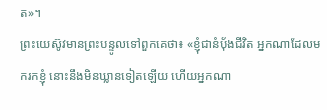ត»។
ព្រះយេស៊ូវមានព្រះបន្ទូលទៅពួកគេថា៖ «ខ្ញុំជានំបុ័ងជីវិត អ្នកណាដែលមករកខ្ញុំ នោះនឹងមិនឃ្លានទៀតឡើយ ហើយអ្នកណា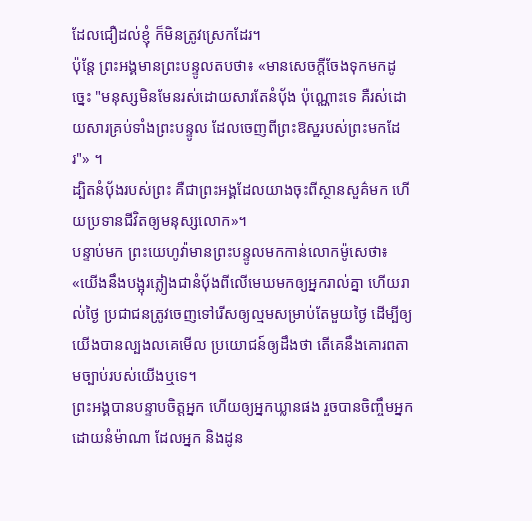ដែលជឿដល់ខ្ញុំ ក៏មិនត្រូវស្រេកដែរ។
ប៉ុន្តែ ព្រះអង្គមានព្រះបន្ទូលតបថា៖ «មានសេចក្តីចែងទុកមកដូច្នេះ "មនុស្សមិនមែនរស់ដោយសារតែនំបុ័ង ប៉ុណ្ណោះទេ គឺរស់ដោយសារគ្រប់ទាំងព្រះបន្ទូល ដែលចេញពីព្រះឱស្ឋរបស់ព្រះមកដែរ"» ។
ដ្បិតនំបុ័ងរបស់ព្រះ គឺជាព្រះអង្គដែលយាងចុះពីស្ថានសួគ៌មក ហើយប្រទានជីវិតឲ្យមនុស្សលោក»។
បន្ទាប់មក ព្រះយេហូវ៉ាមានព្រះបន្ទូលមកកាន់លោកម៉ូសេថា៖ «យើងនឹងបង្អុរភ្លៀងជានំបុ័ងពីលើមេឃមកឲ្យអ្នករាល់គ្នា ហើយរាល់ថ្ងៃ ប្រជាជនត្រូវចេញទៅរើសឲ្យល្មមសម្រាប់តែមួយថ្ងៃ ដើម្បីឲ្យយើងបានល្បងលគេមើល ប្រយោជន៍ឲ្យដឹងថា តើគេនឹងគោរពតាមច្បាប់របស់យើងឬទេ។
ព្រះអង្គបានបន្ទាបចិត្តអ្នក ហើយឲ្យអ្នកឃ្លានផង រួចបានចិញ្ចឹមអ្នកដោយនំម៉ាណា ដែលអ្នក និងដូន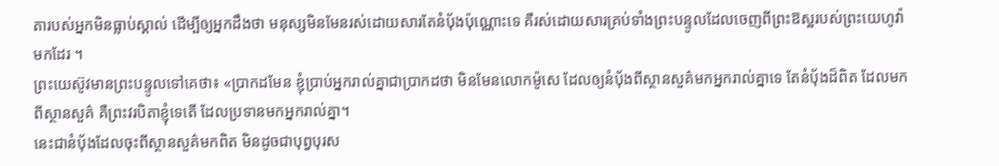តារបស់អ្នកមិនធ្លាប់ស្គាល់ ដើម្បីឲ្យអ្នកដឹងថា មនុស្សមិនមែនរស់ដោយសារតែនំបុ័ងប៉ុណ្ណោះទេ គឺរស់ដោយសារគ្រប់ទាំងព្រះបន្ទូលដែលចេញពីព្រះឱស្ឋរបស់ព្រះយេហូវ៉ាមកដែរ ។
ព្រះយេស៊ូវមានព្រះបន្ទូលទៅគេថា៖ «ប្រាកដមែន ខ្ញុំប្រាប់អ្នករាល់គ្នាជាប្រាកដថា មិនមែនលោកម៉ូសេ ដែលឲ្យនំបុ័ងពីស្ថានសួគ៌មកអ្នករាល់គ្នាទេ តែនំបុ័ងដ៏ពិត ដែលមកពីស្ថានសួគ៌ គឺព្រះវរបិតាខ្ញុំទេតើ ដែលប្រទានមកអ្នករាល់គ្នា។
នេះជានំបុ័ងដែលចុះពីស្ថានសួគ៌មកពិត មិនដូចជាបុព្វបុរស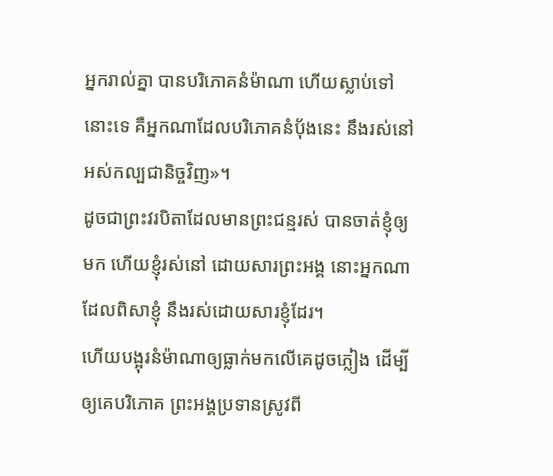អ្នករាល់គ្នា បានបរិភោគនំម៉ាណា ហើយស្លាប់ទៅនោះទេ គឺអ្នកណាដែលបរិភោគនំបុ័ងនេះ នឹងរស់នៅអស់កល្បជានិច្ចវិញ»។
ដូចជាព្រះវរបិតាដែលមានព្រះជន្មរស់ បានចាត់ខ្ញុំឲ្យមក ហើយខ្ញុំរស់នៅ ដោយសារព្រះអង្គ នោះអ្នកណាដែលពិសាខ្ញុំ នឹងរស់ដោយសារខ្ញុំដែរ។
ហើយបង្អុរនំម៉ាណាឲ្យធ្លាក់មកលើគេដូចភ្លៀង ដើម្បីឲ្យគេបរិភោគ ព្រះអង្គប្រទានស្រូវពី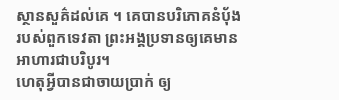ស្ថានសួគ៌ដល់គេ ។ គេបានបរិភោគនំប៉័ងរបស់ពួកទេវតា ព្រះអង្គប្រទានឲ្យគេមានអាហារជាបរិបូរ។
ហេតុអ្វីបានជាចាយប្រាក់ ឲ្យ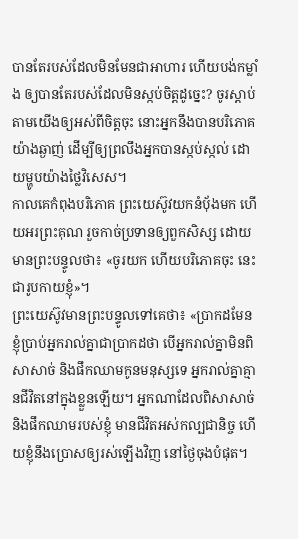បានតែរបស់ដែលមិនមែនជាអាហារ ហើយបង់កម្លាំង ឲ្យបានតែរបស់ដែលមិនស្កប់ចិត្តដូច្នេះ? ចូរស្តាប់តាមយើងឲ្យអស់ពីចិត្តចុះ នោះអ្នកនឹងបានបរិភោគយ៉ាងឆ្ងាញ់ ដើម្បីឲ្យព្រលឹងអ្នកបានស្កប់ស្កល់ ដោយម្ហូបយ៉ាងថ្លៃវិសេស។
កាលគេកំពុងបរិភោគ ព្រះយេស៊ូវយកនំបុ័ងមក ហើយអរព្រះគុណ រួចកាច់ប្រទានឲ្យពួកសិស្ស ដោយមានព្រះបន្ទូលថា៖ «ចូរយក ហើយបរិភោគចុះ នេះជារូបកាយខ្ញុំ»។
ព្រះយេស៊ូវមានព្រះបន្ទូលទៅគេថា៖ «ប្រាកដមែនខ្ញុំប្រាប់អ្នករាល់គ្នាជាប្រាកដថា បើអ្នករាល់គ្នាមិនពិសាសាច់ និងផឹកឈាមកូនមនុស្សទេ អ្នករាល់គ្នាគ្មានជីវិតនៅក្នុងខ្លួនឡើយ។ អ្នកណាដែលពិសាសាច់ និងផឹកឈាមរបស់ខ្ញុំ មានជីវិតអស់កល្បជានិច្ច ហើយខ្ញុំនឹងប្រោសឲ្យរស់ឡើងវិញ នៅថ្ងៃចុងបំផុត។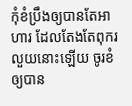កុំខំប្រឹងឲ្យបានតែអាហារ ដែលតែងតែពុករលួយនោះឡើយ ចូរខំឲ្យបាន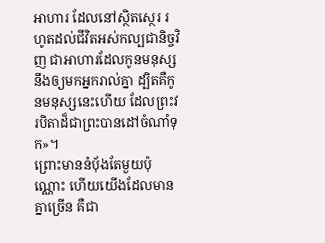អាហារ ដែលនៅស្ថិតស្ថេរ រហូតដល់ជីវិតអស់កល្បជានិច្ចវិញ ជាអាហារដែលកូនមនុស្សនឹងឲ្យមកអ្នករាល់គ្នា ដ្បិតគឺកូនមនុស្សនេះហើយ ដែលព្រះវរបិតាដ៏ជាព្រះបានដៅចំណាំទុក»។
ព្រោះមាននំបុ័ងតែមួយប៉ុណ្ណោះ ហើយយើងដែលមានគ្នាច្រើន គឺជា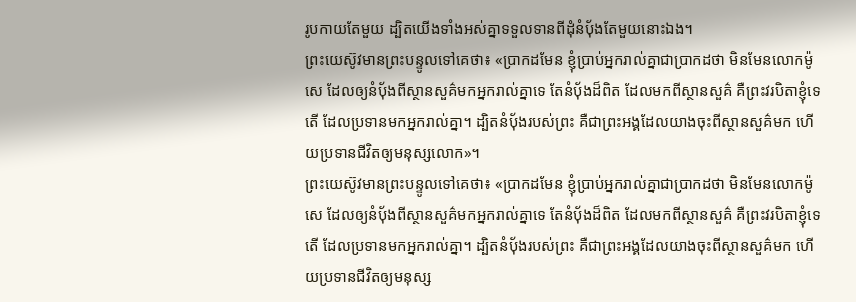រូបកាយតែមួយ ដ្បិតយើងទាំងអស់គ្នាទទួលទានពីដុំនំបុ័ងតែមួយនោះឯង។
ព្រះយេស៊ូវមានព្រះបន្ទូលទៅគេថា៖ «ប្រាកដមែន ខ្ញុំប្រាប់អ្នករាល់គ្នាជាប្រាកដថា មិនមែនលោកម៉ូសេ ដែលឲ្យនំបុ័ងពីស្ថានសួគ៌មកអ្នករាល់គ្នាទេ តែនំបុ័ងដ៏ពិត ដែលមកពីស្ថានសួគ៌ គឺព្រះវរបិតាខ្ញុំទេតើ ដែលប្រទានមកអ្នករាល់គ្នា។ ដ្បិតនំបុ័ងរបស់ព្រះ គឺជាព្រះអង្គដែលយាងចុះពីស្ថានសួគ៌មក ហើយប្រទានជីវិតឲ្យមនុស្សលោក»។
ព្រះយេស៊ូវមានព្រះបន្ទូលទៅគេថា៖ «ប្រាកដមែន ខ្ញុំប្រាប់អ្នករាល់គ្នាជាប្រាកដថា មិនមែនលោកម៉ូសេ ដែលឲ្យនំបុ័ងពីស្ថានសួគ៌មកអ្នករាល់គ្នាទេ តែនំបុ័ងដ៏ពិត ដែលមកពីស្ថានសួគ៌ គឺព្រះវរបិតាខ្ញុំទេតើ ដែលប្រទានមកអ្នករាល់គ្នា។ ដ្បិតនំបុ័ងរបស់ព្រះ គឺជាព្រះអង្គដែលយាងចុះពីស្ថានសួគ៌មក ហើយប្រទានជីវិតឲ្យមនុស្ស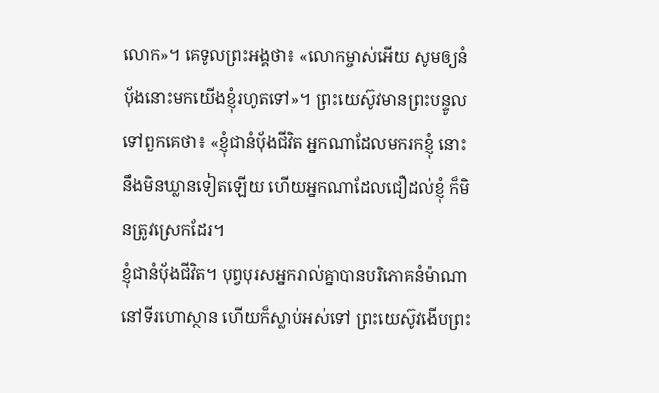លោក»។ គេទូលព្រះអង្គថា៖ «លោកម្ចាស់អើយ សូមឲ្យនំបុ័ងនោះមកយើងខ្ញុំរហូតទៅ»។ ព្រះយេស៊ូវមានព្រះបន្ទូលទៅពួកគេថា៖ «ខ្ញុំជានំបុ័ងជីវិត អ្នកណាដែលមករកខ្ញុំ នោះនឹងមិនឃ្លានទៀតឡើយ ហើយអ្នកណាដែលជឿដល់ខ្ញុំ ក៏មិនត្រូវស្រេកដែរ។
ខ្ញុំជានំបុ័ងជីវិត។ បុព្វបុរសអ្នករាល់គ្នាបានបរិភោគនំម៉ាណា នៅទីរហោស្ថាន ហើយក៏ស្លាប់អស់ទៅ ព្រះយេស៊ូវងើបព្រះ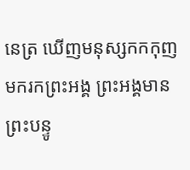នេត្រ ឃើញមនុស្សកកកុញមករកព្រះអង្គ ព្រះអង្គមានព្រះបន្ទូ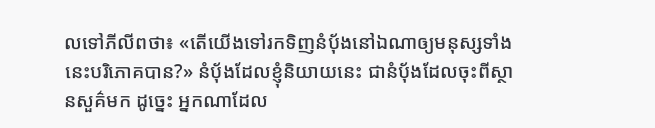លទៅភីលីពថា៖ «តើយើងទៅរកទិញនំបុ័ងនៅឯណាឲ្យមនុស្សទាំងនេះបរិភោគបាន?» នំប៉័ងដែលខ្ញុំនិយាយនេះ ជានំបុ័ងដែលចុះពីស្ថានសួគ៌មក ដូច្នេះ អ្នកណាដែល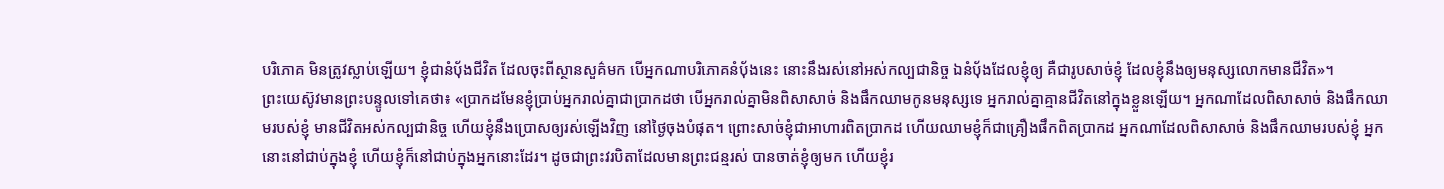បរិភោគ មិនត្រូវស្លាប់ឡើយ។ ខ្ញុំជានំបុ័ងជីវិត ដែលចុះពីស្ថានសួគ៌មក បើអ្នកណាបរិភោគនំបុ័ងនេះ នោះនឹងរស់នៅអស់កល្បជានិច្ច ឯនំបុ័ងដែលខ្ញុំឲ្យ គឺជារូបសាច់ខ្ញុំ ដែលខ្ញុំនឹងឲ្យមនុស្សលោកមានជីវិត»។
ព្រះយេស៊ូវមានព្រះបន្ទូលទៅគេថា៖ «ប្រាកដមែនខ្ញុំប្រាប់អ្នករាល់គ្នាជាប្រាកដថា បើអ្នករាល់គ្នាមិនពិសាសាច់ និងផឹកឈាមកូនមនុស្សទេ អ្នករាល់គ្នាគ្មានជីវិតនៅក្នុងខ្លួនឡើយ។ អ្នកណាដែលពិសាសាច់ និងផឹកឈាមរបស់ខ្ញុំ មានជីវិតអស់កល្បជានិច្ច ហើយខ្ញុំនឹងប្រោសឲ្យរស់ឡើងវិញ នៅថ្ងៃចុងបំផុត។ ព្រោះសាច់ខ្ញុំជាអាហារពិតប្រាកដ ហើយឈាមខ្ញុំក៏ជាគ្រឿងផឹកពិតប្រាកដ អ្នកណាដែលពិសាសាច់ និងផឹកឈាមរបស់ខ្ញុំ អ្នកនោះនៅជាប់ក្នុងខ្ញុំ ហើយខ្ញុំក៏នៅជាប់ក្នុងអ្នកនោះដែរ។ ដូចជាព្រះវរបិតាដែលមានព្រះជន្មរស់ បានចាត់ខ្ញុំឲ្យមក ហើយខ្ញុំរ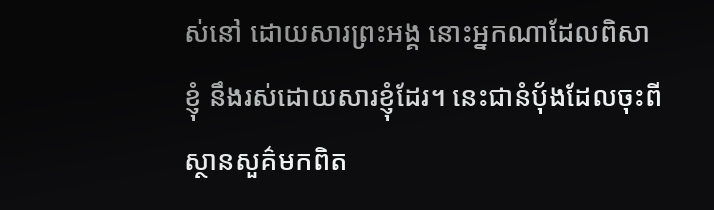ស់នៅ ដោយសារព្រះអង្គ នោះអ្នកណាដែលពិសាខ្ញុំ នឹងរស់ដោយសារខ្ញុំដែរ។ នេះជានំបុ័ងដែលចុះពីស្ថានសួគ៌មកពិត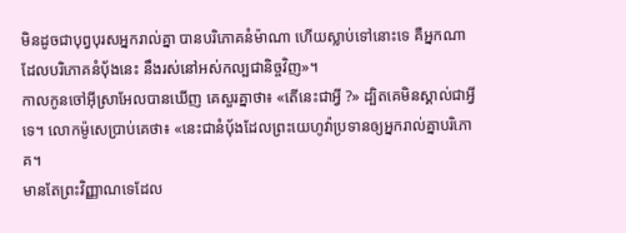មិនដូចជាបុព្វបុរសអ្នករាល់គ្នា បានបរិភោគនំម៉ាណា ហើយស្លាប់ទៅនោះទេ គឺអ្នកណាដែលបរិភោគនំបុ័ងនេះ នឹងរស់នៅអស់កល្បជានិច្ចវិញ»។
កាលកូនចៅអ៊ីស្រាអែលបានឃើញ គេសួរគ្នាថា៖ «តើនេះជាអ្វី ?» ដ្បិតគេមិនស្គាល់ជាអ្វីទេ។ លោកម៉ូសេប្រាប់គេថា៖ «នេះជានំបុ័ងដែលព្រះយេហូវ៉ាប្រទានឲ្យអ្នករាល់គ្នាបរិភោគ។
មានតែព្រះវិញ្ញាណទេដែល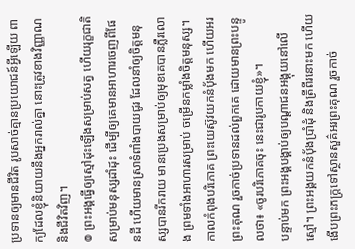ប្រទានឲ្យមានជីវិត រូបសាច់គ្មានប្រយោជន៍អ្វីឡើយ ពាក្យដែលខ្ញុំនិយាយនឹងអ្នករាល់គ្នា នោះត្រូវខាងវិញ្ញាណ និងជីវិតវិញ។
៙ ព្រះអង្គធ្វើឲ្យស្មៅដុះឡើងសម្រាប់សត្វ ហើយរុក្ខជាតិសម្រាប់មនុស្សដាំដុះ ដើម្បីឲ្យគេមានអាហារចេញពីផែនដី ហើយមានស្រាទំពាំងបាយជូរ ដែលនាំឲ្យចិត្តមនុស្សបានរីករាយ មានប្រេងសម្រាប់ឲ្យមុខគេបានភ្លឺរលោង ព្រមទាំងអាហារសម្រាប់ ចម្រើនកម្លាំងចិត្តមនុស្ស។
កាលកំពុងបរិភោគ ព្រះយេស៊ូវយកនំបុ័ងមក ហើយអរព្រះគុណ រួចកាច់ប្រទានដល់ពួកគេ ដោយមានព្រះបន្ទូលថា៖ «ចូរបរិភោគចុះ នេះជារូបកាយខ្ញុំ»។
បន្ទាប់មក ព្រះអង្គបង្គាប់ឲ្យបណ្តាជនអង្គុយនៅលើស្មៅ។ ព្រះអង្គយកនំប៉័ងប្រាំដុំ និងត្រីពីរនោះមក ហើយងើបព្រះភក្ត្រទៅស្ថានសួគ៌អរព្រះគុណ រួចកាច់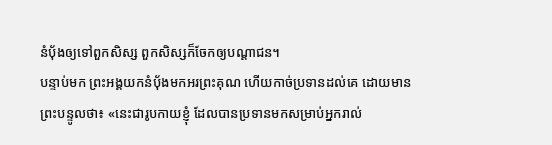នំប៉័ងឲ្យទៅពួកសិស្ស ពួកសិស្សក៏ចែកឲ្យបណ្ដាជន។
បន្ទាប់មក ព្រះអង្គយកនំបុ័ងមកអរព្រះគុណ ហើយកាច់ប្រទានដល់គេ ដោយមានព្រះបន្ទូលថា៖ «នេះជារូបកាយខ្ញុំ ដែលបានប្រទានមកសម្រាប់អ្នករាល់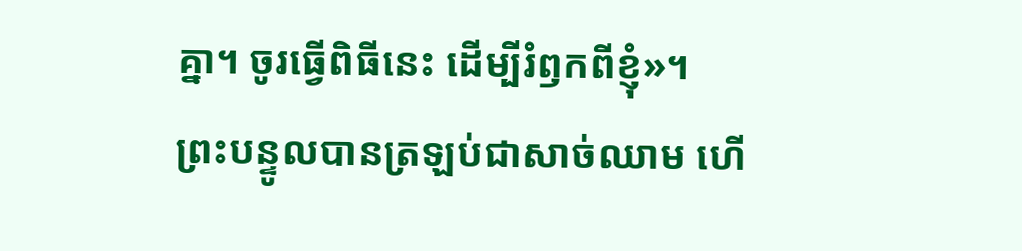គ្នា។ ចូរធ្វើពិធីនេះ ដើម្បីរំឭកពីខ្ញុំ»។
ព្រះបន្ទូលបានត្រឡប់ជាសាច់ឈាម ហើ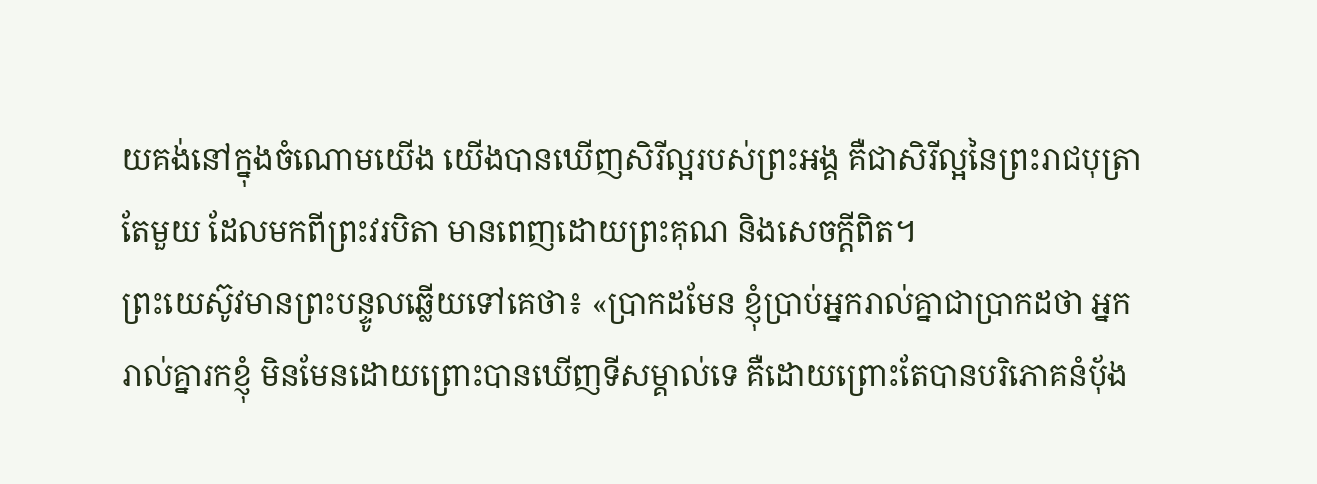យគង់នៅក្នុងចំណោមយើង យើងបានឃើញសិរីល្អរបស់ព្រះអង្គ គឺជាសិរីល្អនៃព្រះរាជបុត្រាតែមួយ ដែលមកពីព្រះវរបិតា មានពេញដោយព្រះគុណ និងសេចក្តីពិត។
ព្រះយេស៊ូវមានព្រះបន្ទូលឆ្លើយទៅគេថា៖ «ប្រាកដមែន ខ្ញុំប្រាប់អ្នករាល់គ្នាជាប្រាកដថា អ្នករាល់គ្នារកខ្ញុំ មិនមែនដោយព្រោះបានឃើញទីសម្គាល់ទេ គឺដោយព្រោះតែបានបរិភោគនំបុ័ង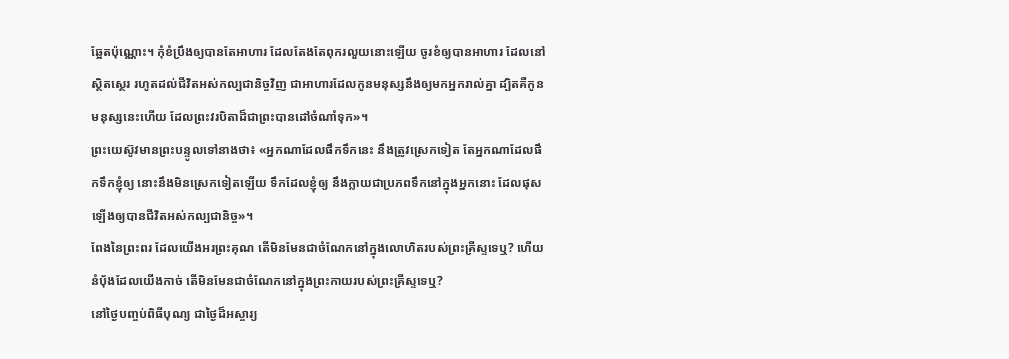ឆ្អែតប៉ុណ្ណោះ។ កុំខំប្រឹងឲ្យបានតែអាហារ ដែលតែងតែពុករលួយនោះឡើយ ចូរខំឲ្យបានអាហារ ដែលនៅស្ថិតស្ថេរ រហូតដល់ជីវិតអស់កល្បជានិច្ចវិញ ជាអាហារដែលកូនមនុស្សនឹងឲ្យមកអ្នករាល់គ្នា ដ្បិតគឺកូនមនុស្សនេះហើយ ដែលព្រះវរបិតាដ៏ជាព្រះបានដៅចំណាំទុក»។
ព្រះយេស៊ូវមានព្រះបន្ទូលទៅនាងថា៖ «អ្នកណាដែលផឹកទឹកនេះ នឹងត្រូវស្រេកទៀត តែអ្នកណាដែលផឹកទឹកខ្ញុំឲ្យ នោះនឹងមិនស្រេកទៀតឡើយ ទឹកដែលខ្ញុំឲ្យ នឹងក្លាយជាប្រភពទឹកនៅក្នុងអ្នកនោះ ដែលផុសឡើងឲ្យបានជីវិតអស់កល្បជានិច្ច»។
ពែងនៃព្រះពរ ដែលយើងអរព្រះគុណ តើមិនមែនជាចំណែកនៅក្នុងលោហិតរបស់ព្រះគ្រីស្ទទេឬ? ហើយនំបុ័ងដែលយើងកាច់ តើមិនមែនជាចំណែកនៅក្នុងព្រះកាយរបស់ព្រះគ្រីស្ទទេឬ?
នៅថ្ងៃបញ្ចប់ពិធីបុណ្យ ជាថ្ងៃដ៏អស្ចារ្យ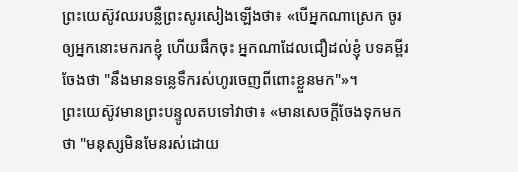ព្រះយេស៊ូវឈរបន្លឺព្រះសូរសៀងឡើងថា៖ «បើអ្នកណាស្រេក ចូរឲ្យអ្នកនោះមករកខ្ញុំ ហើយផឹកចុះ អ្នកណាដែលជឿដល់ខ្ញុំ បទគម្ពីរចែងថា "នឹងមានទន្លេទឹករស់ហូរចេញពីពោះខ្លួនមក"»។
ព្រះយេស៊ូវមានព្រះបន្ទូលតបទៅវាថា៖ «មានសេចក្តីចែងទុកមកថា "មនុស្សមិនមែនរស់ដោយ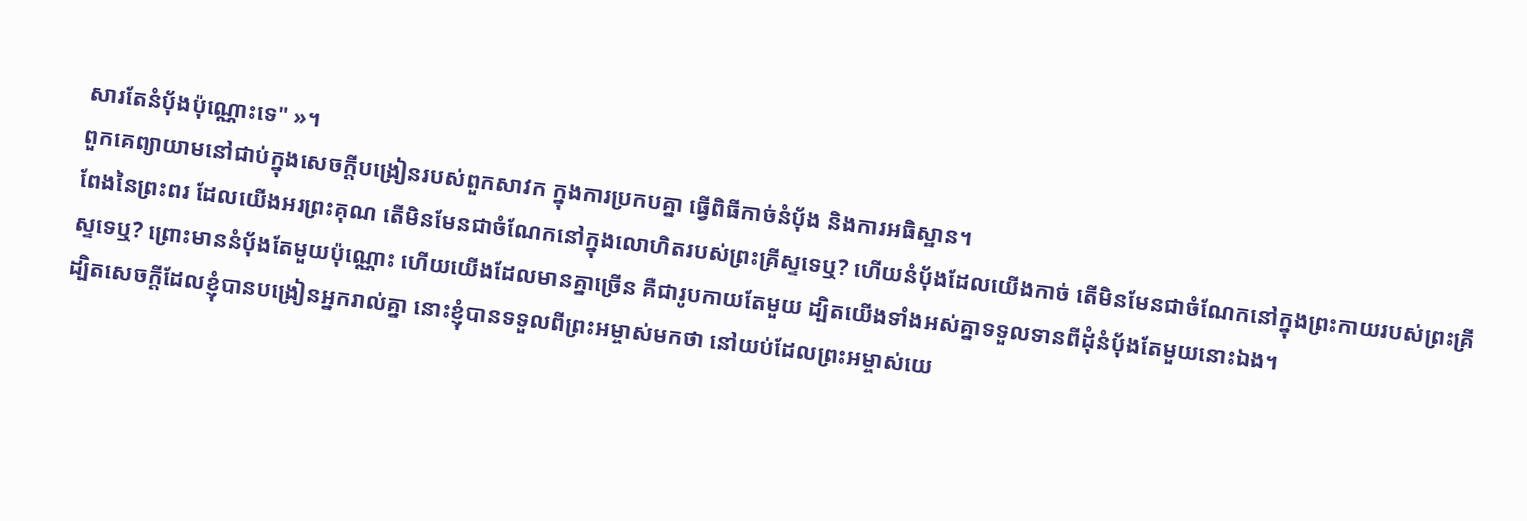សារតែនំបុ័ងប៉ុណ្ណោះទេ" »។
ពួកគេព្យាយាមនៅជាប់ក្នុងសេចក្តីបង្រៀនរបស់ពួកសាវក ក្នុងការប្រកបគ្នា ធ្វើពិធីកាច់នំបុ័ង និងការអធិស្ឋាន។
ពែងនៃព្រះពរ ដែលយើងអរព្រះគុណ តើមិនមែនជាចំណែកនៅក្នុងលោហិតរបស់ព្រះគ្រីស្ទទេឬ? ហើយនំបុ័ងដែលយើងកាច់ តើមិនមែនជាចំណែកនៅក្នុងព្រះកាយរបស់ព្រះគ្រីស្ទទេឬ? ព្រោះមាននំបុ័ងតែមួយប៉ុណ្ណោះ ហើយយើងដែលមានគ្នាច្រើន គឺជារូបកាយតែមួយ ដ្បិតយើងទាំងអស់គ្នាទទួលទានពីដុំនំបុ័ងតែមួយនោះឯង។
ដ្បិតសេចក្តីដែលខ្ញុំបានបង្រៀនអ្នករាល់គ្នា នោះខ្ញុំបានទទួលពីព្រះអម្ចាស់មកថា នៅយប់ដែលព្រះអម្ចាស់យេ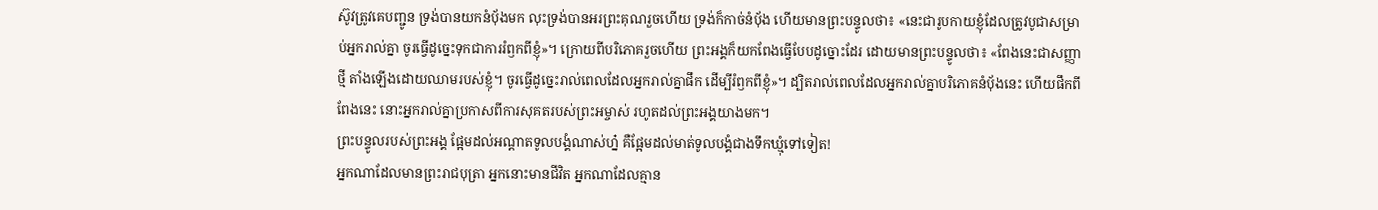ស៊ូវត្រូវគេបញ្ជូន ទ្រង់បានយកនំបុ័ងមក លុះទ្រង់បានអរព្រះគុណរួចហើយ ទ្រង់ក៏កាច់នំបុ័ង ហើយមានព្រះបន្ទូលថា៖ «នេះជារូបកាយខ្ញុំដែលត្រូវបូជាសម្រាប់អ្នករាល់គ្នា ចូរធ្វើដូច្នេះទុកជាការរំឭកពីខ្ញុំ»។ ក្រោយពីបរិភោគរួចហើយ ព្រះអង្គក៏យកពែងធ្វើបែបដូច្នោះដែរ ដោយមានព្រះបន្ទូលថា៖ «ពែងនេះជាសញ្ញាថ្មី តាំងឡើងដោយឈាមរបស់ខ្ញុំ។ ចូរធ្វើដូច្នេះរាល់ពេលដែលអ្នករាល់គ្នាផឹក ដើម្បីរំឭកពីខ្ញុំ»។ ដ្បិតរាល់ពេលដែលអ្នករាល់គ្នាបរិភោគនំបុ័ងនេះ ហើយផឹកពីពែងនេះ នោះអ្នករាល់គ្នាប្រកាសពីការសុគតរបស់ព្រះអម្ចាស់ រហូតដល់ព្រះអង្គយាងមក។
ព្រះបន្ទូលរបស់ព្រះអង្គ ផ្អែមដល់អណ្ដាតទូលបង្គំណាស់ហ្ន៎ គឺផ្អែមដល់មាត់ទូលបង្គំជាងទឹកឃ្មុំទៅទៀត!
អ្នកណាដែលមានព្រះរាជបុត្រា អ្នកនោះមានជីវិត អ្នកណាដែលគ្មាន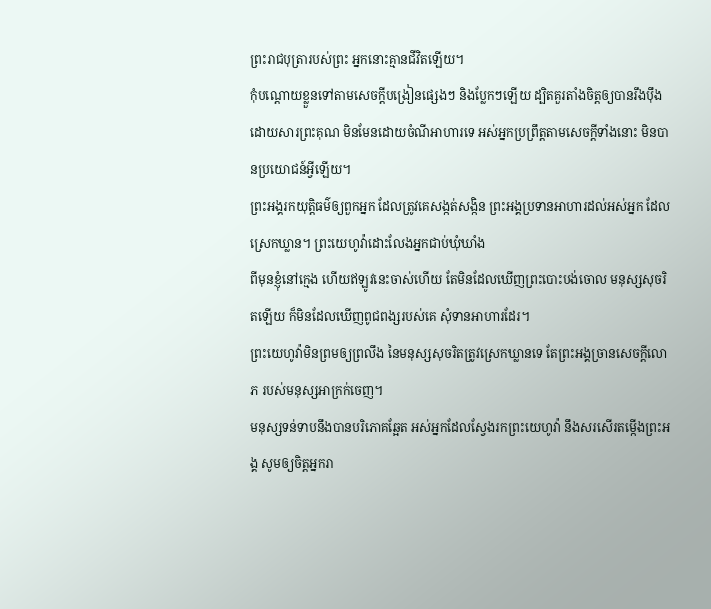ព្រះរាជបុត្រារបស់ព្រះ អ្នកនោះគ្មានជីវិតឡើយ។
កុំបណ្តោយខ្លួនទៅតាមសេចក្ដីបង្រៀនផ្សេងៗ និងប្លែកៗឡើយ ដ្បិតគួរតាំងចិត្តឲ្យបានរឹងប៉ឹងដោយសារព្រះគុណ មិនមែនដោយចំណីអាហារទេ អស់អ្នកប្រព្រឹត្តតាមសេចក្តីទាំងនោះ មិនបានប្រយោជន៍អ្វីឡើយ។
ព្រះអង្គរកយុត្តិធម៌ឲ្យពួកអ្នក ដែលត្រូវគេសង្កត់សង្កិន ព្រះអង្គប្រទានអាហារដល់អស់អ្នក ដែលស្រេកឃ្លាន។ ព្រះយេហូវ៉ាដោះលែងអ្នកជាប់ឃុំឃាំង
ពីមុនខ្ញុំនៅក្មេង ហើយឥឡូវនេះចាស់ហើយ តែមិនដែលឃើញព្រះបោះបង់ចោល មនុស្សសុចរិតឡើយ ក៏មិនដែលឃើញពូជពង្សរបស់គេ សុំទានអាហារដែរ។
ព្រះយេហូវ៉ាមិនព្រមឲ្យព្រលឹង នៃមនុស្សសុចរិតត្រូវស្រេកឃ្លានទេ តែព្រះអង្គច្រានសេចក្ដីលោភ របស់មនុស្សអាក្រក់ចេញ។
មនុស្សទន់ទាបនឹងបានបរិភោគឆ្អែត អស់អ្នកដែលស្វែងរកព្រះយេហូវ៉ា នឹងសរសើរតម្កើងព្រះអង្គ សូមឲ្យចិត្តអ្នករា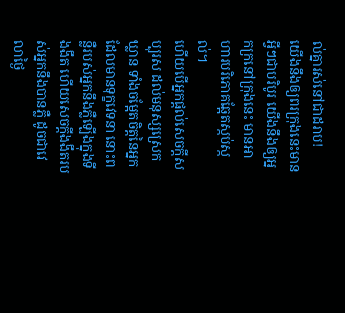ល់គ្នារស់នៅជាដរាប!
យើងនឹងឲ្យពរក្រុងនេះមានអ្វីៗជាបរិបូរ យើងនឹងឲ្យអ្នកក្រនៅក្រុងនេះ មានអាហារបរិភោគឆ្អែតស្កប់ស្កល់។
ហើយបើអ្នកផ្តល់សេចក្ដីសប្បុរស ដល់មនុស្សស្រេកឃ្លាន ទាំងចម្អែតចិត្តនៃអ្នកដែលមានទុក្ខវេទនា នោះពន្លឺរបស់អ្នកនឹងភ្លឺឡើងក្នុងទីងងឹត ហើយសេចក្ដីងងឹតរបស់អ្នកនឹងបានភ្លឺ ដូចជាវេលាថ្ងៃ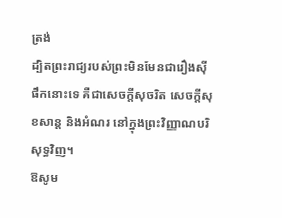ត្រង់
ដ្បិតព្រះរាជ្យរបស់ព្រះមិនមែនជារឿងស៊ីផឹកនោះទេ គឺជាសេចក្តីសុចរិត សេចក្តីសុខសាន្ត និងអំណរ នៅក្នុងព្រះវិញ្ញាណបរិសុទ្ធវិញ។
ឱសូម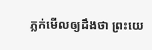ភ្លក់មើលឲ្យដឹងថា ព្រះយេ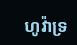ហូវ៉ាទ្រ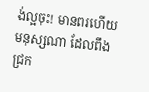ង់ល្អចុះ! មានពរហើយ មនុស្សណា ដែលពឹងជ្រក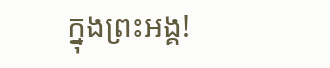ក្នុងព្រះអង្គ!